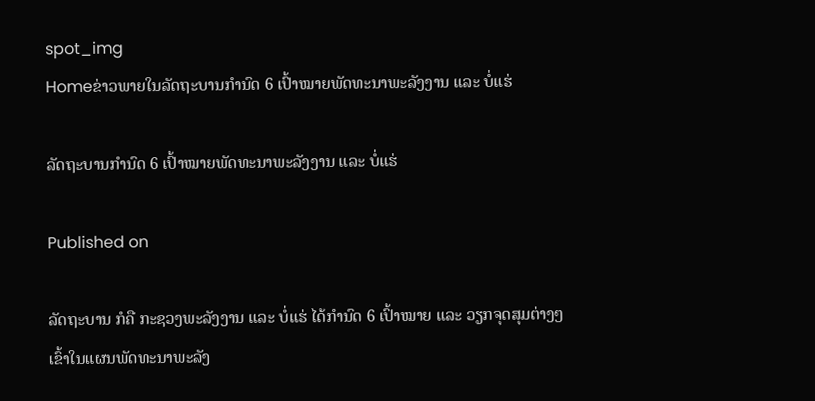spot_img
Homeຂ່າວພາຍໃນລັດຖະບານກຳນົດ 6 ເປົ້າໝາຍພັດທະນາພະລັງງານ ແລະ ບໍ່ແຮ່

ລັດຖະບານກຳນົດ 6 ເປົ້າໝາຍພັດທະນາພະລັງງານ ແລະ ບໍ່ແຮ່

Published on

ລັດຖະບານ ກໍຄື ກະຊວງພະລັງງານ ແລະ ບໍ່ແຮ່ ໄດ້ກຳນົດ 6 ເປົ້າໝາຍ ແລະ ວຽກຈຸດສຸມຕ່າງໆ ເຂົ້າໃນແຜນພັດທະນາພະລັງ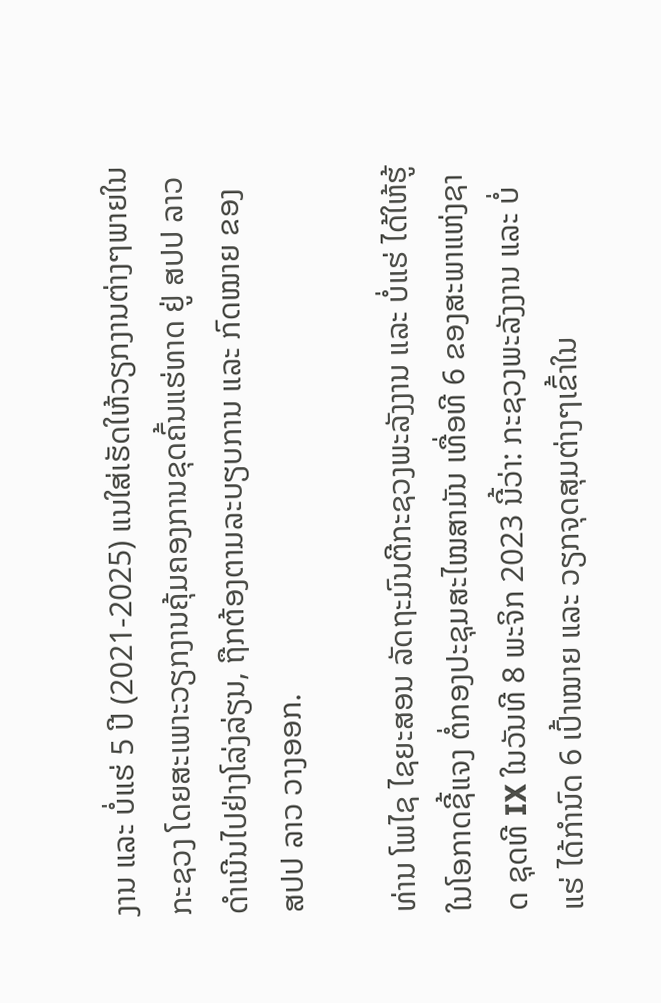ງານ ແລະ ບໍ່ແຮ່ 5 ປີ (2021-2025) ແນໃສ່ເຮັດໃຫ້ວຽກງານຕ່າງໆພາຍໃນກະຊວງ ໂດຍສະເພາະວຽກງານຄຸ້ມຄອງການຂຸດຄົ້ນແຮ່ທາດ ຢູ່ ສປປ ລາວ ດຳເນີນໄປຢ່າງໂລ່ງລ່ຽນ, ຖືກຕ້ອງຕາມລະບຽບການ ແລະ ກົດໝາຍ ຂອງ ສປປ ລາວ ວາງອອກ.

ທ່ານ ໂພໄຊ ໄຊຍະສອນ ລັດຖະມົນຕີກະຊວງພະລັງງານ ແລະ ບໍ່ແຮ່ ໄດ້ໃຫ້ຮູ້ໃນໂອກາດຊີ້ແຈງ ຕໍ່ກອງປະຊຸມສະໄໝສາມັນ ເທື່ອທີ 6 ຂອງສະພາແຫ່ງຊາດ ຊຸດທີ IX ໃນວັນທີ 8 ພະຈິກ 2023 ນີ້ວ່າ: ກະຊວງພະລັງງານ ແລະ ບໍ່ແຮ່ ໄດ້ກຳນົດ 6 ເປົ້າໝາຍ ແລະ ວຽກຈຸດສຸມຕ່າງໆເຂົ້າໃນ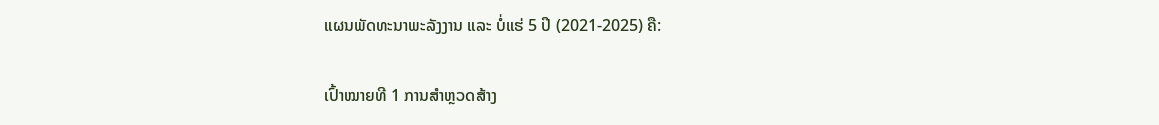ແຜນພັດທະນາພະລັງງານ ແລະ ບໍ່ແຮ່ 5 ປີ (2021-2025) ຄື:

ເປົ້າໝາຍທີ 1 ການສໍາຫຼວດສ້າງ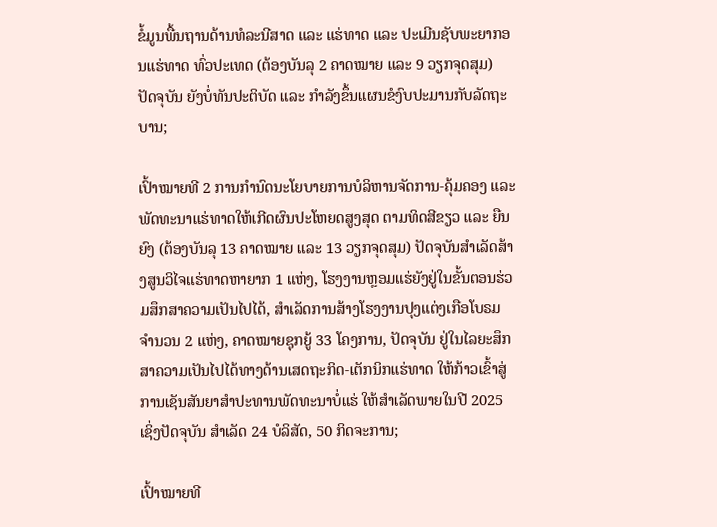ຂໍ້ມູນພື້ນຖານດ້ານທໍລະນີສາດ ແລະ ແຮ່ທາດ ແລະ ປະເມີນຊັບພະຍາກອນແຮ່ທາດ ທົ່ວປະເທດ (ຕ້ອງບັນລຸ 2 ຄາດໝາຍ ແລະ 9 ວຽກຈຸດສຸມ) ປັດຈຸບັນ ຍັງບໍ່ທັນປະຕິບັດ ແລະ ກຳລັງຂຶ້ນແຜນຂໍງົບປະມານກັບລັດຖະບານ;

ເປົ້າໝາຍທີ 2 ການກຳນົດນະໂຍບາຍການບໍລິຫານຈັດການ-ຄຸ້ມຄອງ ແລະ ພັດທະນາແຮ່ທາດໃຫ້ເກີດຜົນປະໂຫຍດສູງສຸດ ຕາມທິດສີຂຽວ ແລະ ຍືນຍົງ (ຕ້ອງບັນລຸ 13 ຄາດໝາຍ ແລະ 13 ວຽກຈຸດສຸມ) ປັດຈຸບັນສຳເລັດສ້າງສູນວິໄຈແຮ່ທາດຫາຍາກ 1 ແຫ່ງ, ໂຮງງານຫຼອມແຮ່ຍັງຢູ່ໃນຂັ້ນຕອນຮ່ວມສຶກສາຄວາມເປັນໄປໄດ້, ສຳເລັດການສ້າງໂຮງງານປຸງແຕ່ງເກືອໂບຣມ ຈຳນວນ 2 ແຫ່ງ, ຄາດໝາຍຊຸກຍູ້ 33 ໂຄງການ, ປັດຈຸບັນ ຢູ່ໃນໄລຍະສຶກສາຄວາມເປັນໄປໄດ້ທາງດ້ານເສດຖະກິດ-ເຕັກນິກແຮ່ທາດ ໃຫ້ກ້າວເຂົ້າສູ່ການເຊັນສັນຍາສໍາປະທານພັດທະນາບໍ່ແຮ່ ໃຫ້ສຳເລັດພາຍໃນປີ 2025 ເຊິ່ງປັດຈຸບັນ ສຳເລັດ 24 ບໍລິສັດ, 50 ກິດຈະການ;

ເປົ້າໝາຍທີ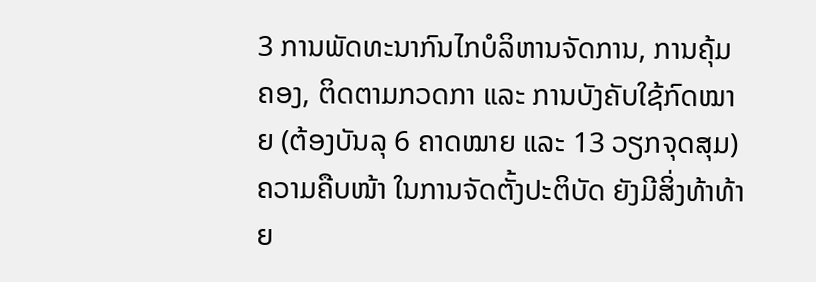3 ການພັດທະນາກົນໄກບໍລິຫານຈັດການ, ການຄຸ້ມຄອງ, ຕິດຕາມກວດກາ ແລະ ການບັງຄັບໃຊ້ກົດໝາຍ (ຕ້ອງບັນລຸ 6 ຄາດໝາຍ ແລະ 13 ວຽກຈຸດສຸມ) ຄວາມຄືບໜ້າ ໃນການຈັດຕັ້ງປະຕິບັດ ຍັງມີສິ່ງທ້າທ້າຍ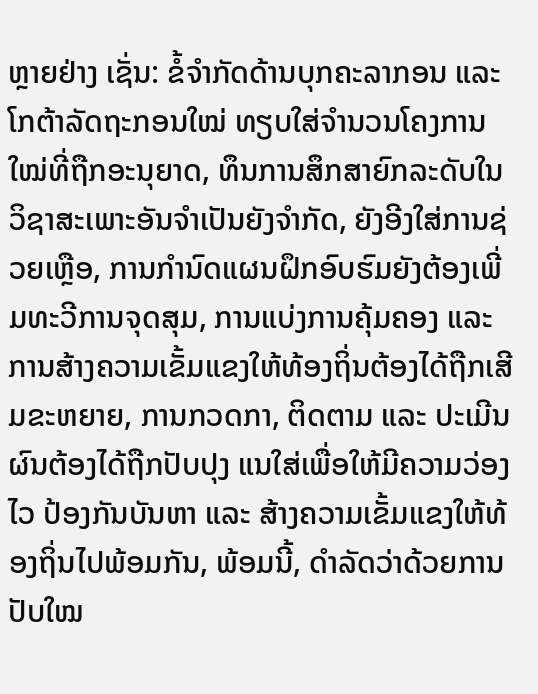ຫຼາຍຢ່າງ ເຊັ່ນ: ຂໍ້ຈຳກັດດ້ານບຸກຄະລາກອນ ແລະ ໂກຕ້າລັດຖະກອນໃໝ່ ທຽບໃສ່ຈຳນວນໂຄງການໃໝ່ທີ່ຖືກອະນຸຍາດ, ທຶນການສຶກສາຍົກລະດັບໃນວິຊາສະເພາະອັນຈຳເປັນຍັງຈຳກັດ, ຍັງອີງໃສ່ການຊ່ວຍເຫຼືອ, ການກຳນົດແຜນຝຶກອົບຮົມຍັງຕ້ອງເພີ່ມທະວີການຈຸດສຸມ, ການແບ່ງການຄຸ້ມຄອງ ແລະ ການສ້າງຄວາມເຂັ້ມແຂງໃຫ້ທ້ອງຖິ່ນຕ້ອງໄດ້ຖືກເສີມຂະຫຍາຍ, ການກວດກາ, ຕິດຕາມ ແລະ ປະເມີນຜົນຕ້ອງໄດ້ຖືກປັບປຸງ ແນໃສ່ເພື່ອໃຫ້ມີຄວາມວ່ອງໄວ ປ້ອງກັນບັນຫາ ແລະ ສ້າງຄວາມເຂັ້ມແຂງໃຫ້ທ້ອງຖິ່ນໄປພ້ອມກັນ, ພ້ອມນີ້, ດຳລັດວ່າດ້ວຍການປັບໃໝ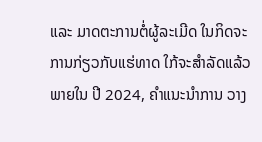ແລະ ມາດຕະການຕໍ່ຜູ້ລະເມີດ ໃນກິດຈະການກ່ຽວກັບແຮ່ທາດ ໃກ້ຈະສຳລັດແລ້ວພາຍໃນ ປີ 2024, ຄຳແນະນຳການ ວາງ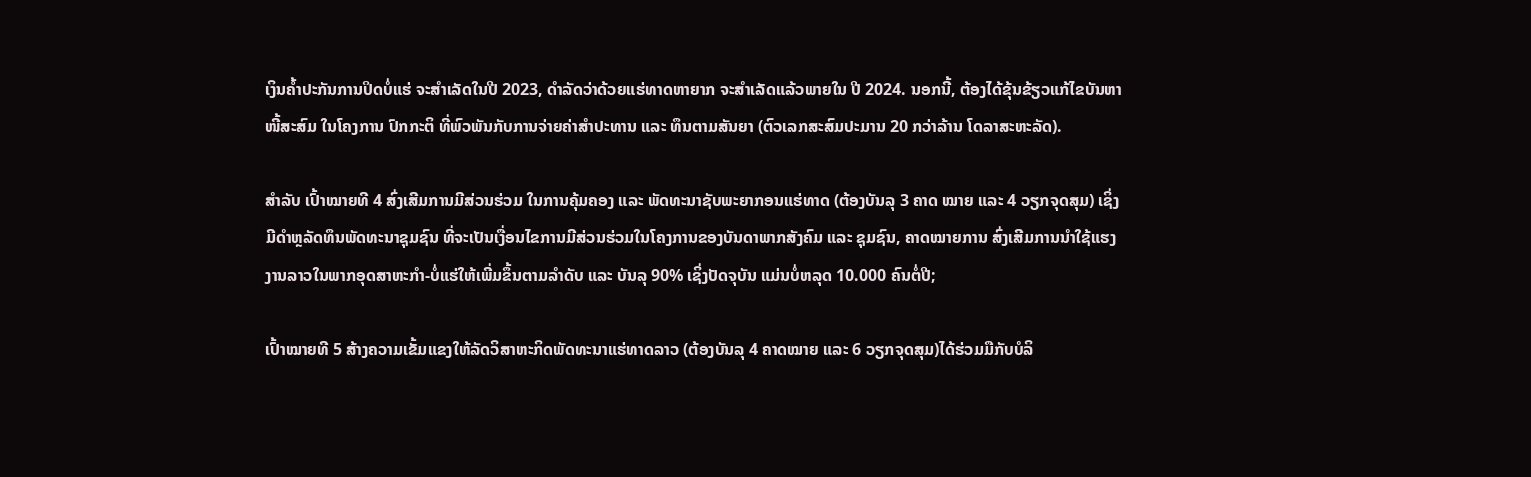ເງິນຄ້ຳປະກັນການປິດບໍ່ແຮ່ ຈະສຳເລັດໃນປີ 2023, ດຳລັດວ່າດ້ວຍແຮ່ທາດຫາຍາກ ຈະສຳເລັດແລ້ວພາຍໃນ ປີ 2024. ນອກນີ້, ຕ້ອງໄດ້ຂຸ້ນຂ້ຽວແກ້ໄຂບັນຫາໜີ້ສະສົມ ໃນໂຄງການ ປົກກະຕິ ທີ່ພົວພັນກັບການຈ່າຍຄ່າສຳປະທານ ແລະ ທຶນຕາມສັນຍາ (ຕົວເລກສະສົມປະມານ 20 ກວ່າລ້ານ ໂດລາສະຫະລັດ).

ສຳລັບ ເປົ້າໝາຍທີ 4 ສົ່ງເສີມການມີສ່ວນຮ່ວມ ໃນການຄຸ້ມຄອງ ແລະ ພັດທະນາຊັບພະຍາກອນແຮ່ທາດ (ຕ້ອງບັນລຸ 3 ຄາດ ໝາຍ ແລະ 4 ວຽກຈຸດສຸມ) ເຊິ່ງມີດຳຫຼລັດທຶນພັດທະນາຊຸມຊົນ ທີ່ຈະເປັນເງື່ອນໄຂການມີສ່ວນຮ່ວມໃນໂຄງການຂອງບັນດາພາກສັງຄົມ ແລະ ຊຸມຊົນ, ຄາດໝາຍການ ສົ່ງເສີມການນຳໃຊ້ແຮງງານລາວໃນພາກອຸດສາຫະກຳ-ບໍ່ແຮ່ໃຫ້ເພີ່ມຂຶ້ນຕາມລຳດັບ ແລະ ບັນລຸ 90% ເຊິ່ງປັດຈຸບັນ ແມ່ນບໍ່ຫລຸດ 10.000 ຄົນຕໍ່ປີ;

ເປົ້າໝາຍທີ 5 ສ້າງຄວາມເຂັ້ມແຂງໃຫ້ລັດວິສາຫະກິດພັດທະນາແຮ່ທາດລາວ (ຕ້ອງບັນລຸ 4 ຄາດໝາຍ ແລະ 6 ວຽກຈຸດສຸມ)ໄດ້ຮ່ວມມືກັບບໍລິ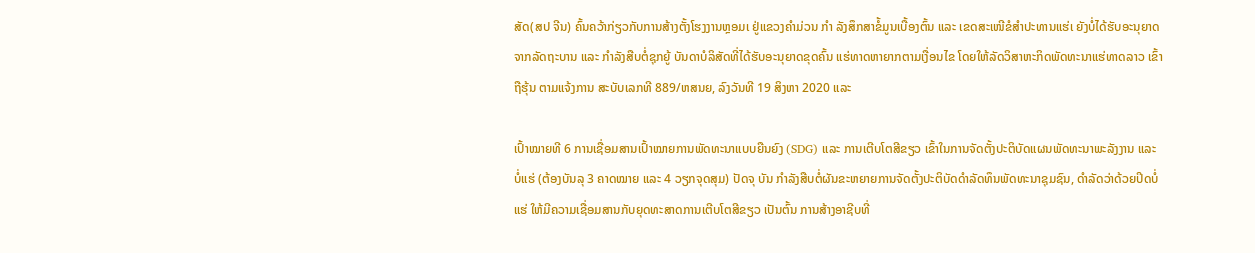ສັດ(ສປ ຈີນ) ຄົ້ນຄວ້າກ່ຽວກັບການສ້າງຕັ້ງໂຮງງານຫຼອມເ ຢູ່ແຂວງຄຳມ່ວນ ກຳ ລັງສຶກສາຂໍ້ມູນເບື້ອງຕົ້ນ ແລະ ເຂດສະເໜີຂໍສຳປະທານແຮ່ເ ຍັງບໍ່ໄດ້ຮັບອະນຸຍາດຈາກລັດຖະບານ ແລະ ກຳລັງສືບຕໍ່ຊຸກຍູ້ ບັນດາບໍລິສັດທີ່ໄດ້ຮັບອະນຸຍາດຂຸດຄົ້ນ ແຮ່ທາດຫາຍາກຕາມເງື່ອນໄຂ ໂດຍໃຫ້ລັດວິສາຫະກິດພັດທະນາແຮ່ທາດລາວ ເຂົ້າຖືຮຸ້ນ ຕາມແຈ້ງການ ສະບັບເລກທີ 889/ຫສນຍ, ລົງວັນທີ 19 ສິງຫາ 2020 ແລະ

ເປົ້າໝາຍທີ 6 ການເຊື່ອມສານເປົ້າໝາຍການພັດທະນາແບບຍືນຍົງ (SDG) ແລະ ການເຕີບໂຕສີຂຽວ ເຂົ້າໃນການຈັດຕັ້ງປະຕິບັດແຜນພັດທະນາພະລັງງານ ແລະ ບໍ່ແຮ່ (ຕ້ອງບັນລຸ 3 ຄາດໝາຍ ແລະ 4 ວຽກຈຸດສຸມ) ປັດຈຸ ບັນ ກຳລັງສືບຕໍ່ຜັນຂະຫຍາຍການຈັດຕັ້ງປະຕິບັດດຳລັດທຶນພັດທະນາຊຸມຊົນ, ດຳລັດວ່າດ້ວຍປິດບໍ່ແຮ່ ໃຫ້ມີຄວາມເຊື່ອມສານກັບຍຸດທະສາດການເຕີບໂຕສີຂຽວ ເປັນຕົ້ນ ການສ້າງອາຊີບທີ່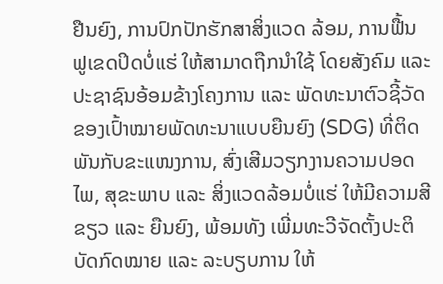ຢືນຍົງ, ການປົກປັກຮັກສາສິ່ງແວດ ລ້ອມ, ການຟື້ນຟູເຂດປິດບໍ່ແຮ່ ໃຫ້ສາມາດຖືກນຳໃຊ້ ໂດຍສັງຄົມ ແລະ ປະຊາຊົນອ້ອມຂ້າງໂຄງການ ແລະ ພັດທະນາຕົວຊີ້ວັດ ຂອງເປົ້າໝາຍພັດທະນາແບບຍືນຍົງ (SDG) ທີ່ຕິດພັນກັບຂະແໜງການ, ສົ່ງເສີມວຽກງານຄວາມປອດໄພ, ສຸຂະພາບ ແລະ ສິ່ງແວດລ້ອມບໍ່ແຮ່ ໃຫ້ມີຄວາມສີຂຽວ ແລະ ຍືນຍົງ, ພ້ອມທັງ ເພີ່ມທະວີຈັດຕັ້ງປະຕິບັດກົດໝາຍ ແລະ ລະບຽບການ ໃຫ້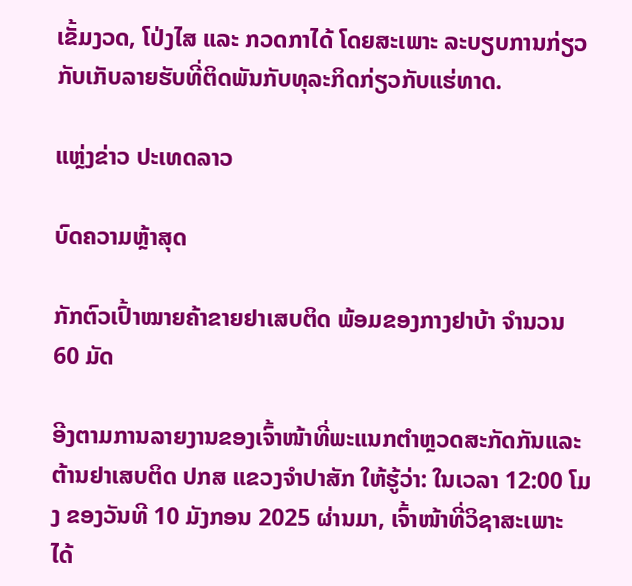ເຂັ້ມງວດ, ໂປ່ງໄສ ແລະ ກວດກາໄດ້ ໂດຍສະເພາະ ລະບຽບການກ່ຽວກັບເກັບລາຍຮັບທີ່ຕິດພັນກັບທຸລະກິດກ່ຽວກັບແຮ່ທາດ.

ແຫຼ່ງຂ່າວ ປະເທດລາວ

ບົດຄວາມຫຼ້າສຸດ

ກັກຕົວເປົ້າໝາຍຄ້າຂາຍຢາເສບຕິດ ພ້ອມຂອງກາງຢາບ້າ ຈຳນວນ 60 ມັດ

ອີງຕາມການລາຍງານຂອງເຈົ້າໜ້າທີ່ພະແນກຕຳຫຼວດສະກັດກັນແລະຕ້ານຢາເສບຕິດ ປກສ ແຂວງຈຳປາສັກ ໃຫ້ຮູ້ວ່າ: ໃນເວລາ 12:00 ໂມງ ຂອງວັນທີ 10 ມັງກອນ 2025 ຜ່ານມາ, ເຈົ້າໜ້າທີ່ວິຊາສະເພາະ ໄດ້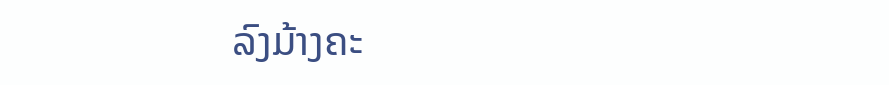ລົງມ້າງຄະ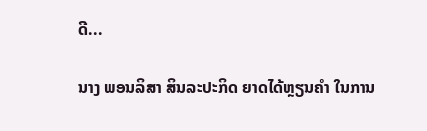ດີ...

ນາງ ພອນລິສາ ສິນລະປະກິດ ຍາດໄດ້ຫຼຽນຄໍາ ໃນການ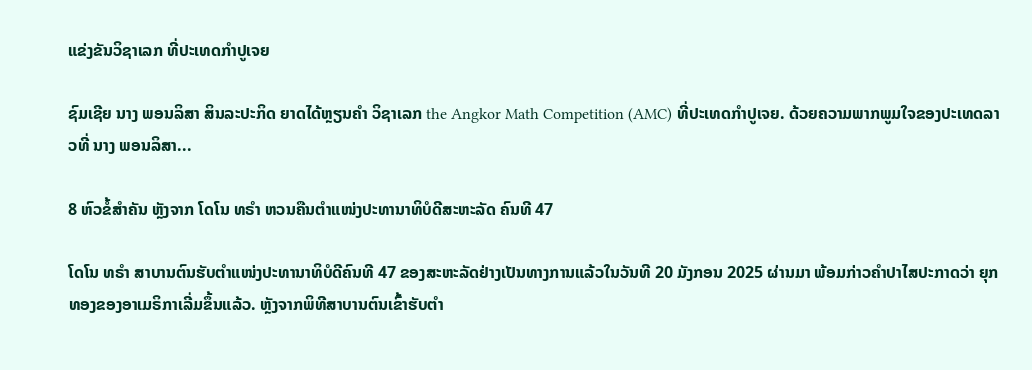ແຂ່ງຂັນວິຊາເລກ ທີ່ປະເທດກໍາປູເຈຍ

ຊົມເຊີຍ ນາງ ພອນລິສາ ສິນລະປະກິດ ຍາດໄດ້ຫຼຽນຄໍາ ວິຊາເລກ the Angkor Math Competition (AMC) ທີ່ປະເທດກໍາປູເຈຍ. ດ້ວຍຄວາມພາກພູມໃຈຂອງປະເທດລາວທີ່ ນາງ ພອນລິສາ...

8 ຫົວຂໍ້ສຳຄັນ ຫຼັງຈາກ ໂດໂນ ທຣຳ ຫວນຄືນຕຳແໜ່ງປະທານາທິບໍດີສະຫະລັດ ຄົນທີ 47

ໂດໂນ ທຣຳ ສາບານຕົນຮັບຕຳແໜ່ງປະທານາທິບໍດີຄົນທີ 47 ຂອງສະຫະລັດຢ່າງເປັນທາງການແລ້ວໃນວັນທີ 20 ມັງກອນ 2025 ຜ່ານມາ ພ້ອມກ່າວຄຳປາໄສປະກາດວ່າ ຍຸກທອງຂອງອາເມຣິກາເລີ່ມຂຶ້ນແລ້ວ. ຫຼັງຈາກພິທີສາບານຕົນເຂົ້າຮັບຕຳ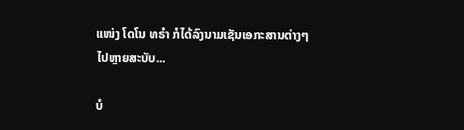ແໜ່ງ ໂດໂນ ທຣຳ ກໍໄດ້ລົງນາມເຊັນເອກະສານຕ່າງໆໄປຫຼາຍສະບັບ...

ບໍ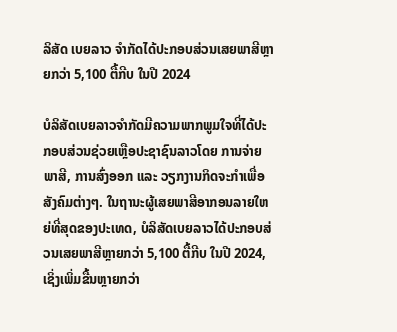ລິສັດ ເບຍລາວ ຈຳກັດໄດ້ປະກອບສ່ວນເສຍພາສີຫຼາຍກວ່າ 5,100 ຕື້ກີບ ໃນປີ 2024

ບໍລິສັດເບຍລາວຈຳກັດມີຄວາມພາກພູມໃຈທີ່ໄດ້ປະກອບສ່ວນຊ່ວຍເຫຼືອປະຊາຊົນລາວໂດຍ ການຈ່າຍພາສີ, ການສົ່ງອອກ ແລະ ວຽກງານກິດຈະກຳເພື່ອສັງຄົມຕ່າງໆ. ໃນຖານະຜູ້ເສຍພາສີອາກອນລາຍໃຫຍ່ທີ່ສຸດຂອງປະເທດ, ບໍລິສັດເບຍລາວໄດ້ປະກອບສ່ວນເສຍພາສີຫຼາຍກວ່າ 5,100 ຕື້ກີບ ໃນປີ 2024, ເຊິ່ງເພິ່ມຂື້ນຫຼາຍກວ່າ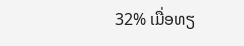32% ເມື່ອທຽ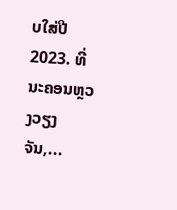ບໃສ່ປີ 2023. ທີ່ນະຄອນຫຼວງວຽງຈັນ,...